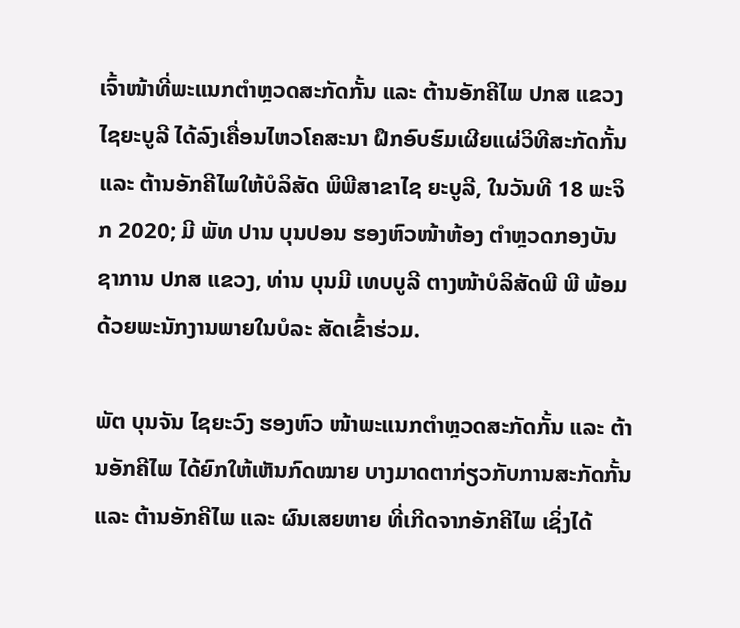ເຈົ້າໜ້າທີ່ພະແນກຕໍາຫຼວດສະກັດກັ້ນ ແລະ ຕ້ານອັກຄີໄພ ປກສ ແຂວງ ໄຊຍະບູລີ ໄດ້ລົງເຄື່ອນໄຫວໂຄສະນາ ຝຶກອົບຮົມເຜີຍແຜ່ວິທີສະກັດກັ້ນ ແລະ ຕ້ານອັກຄີໄພໃຫ້ບໍລິສັດ ພິພີສາຂາໄຊ ຍະບູລີ, ໃນວັນທີ 18 ພະຈິກ 2020; ມີ ພັທ ປານ ບຸນປອນ ຮອງຫົວໜ້າຫ້ອງ ຕໍາຫຼວດກອງບັນຊາການ ປກສ ແຂວງ, ທ່ານ ບຸນມີ ເທບບູລີ ຕາງໜ້າບໍລິສັດພີ ພີ ພ້ອມດ້ວຍພະນັກງານພາຍໃນບໍລະ ສັດເຂົ້າຮ່ວມ.

ພັຕ ບຸນຈັນ ໄຊຍະວົງ ຮອງຫົວ ໜ້າພະແນກຕຳຫຼວດສະກັດກັ້ນ ແລະ ຕ້ານອັກຄີໄພ ໄດ້ຍົກໃຫ້ເຫັນກົດໝາຍ ບາງມາດຕາກ່ຽວກັບການສະກັດກັ້ນ ແລະ ຕ້ານອັກຄີໄພ ແລະ ຜົນເສຍຫາຍ ທີ່ເກີດຈາກອັກຄີໄພ ເຊິ່ງໄດ້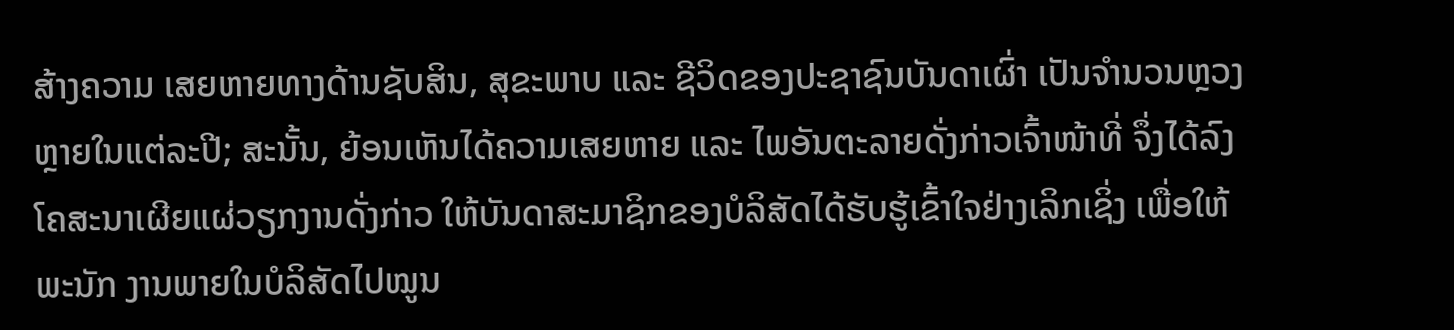ສ້າງຄວາມ ເສຍຫາຍທາງດ້ານຊັບສິນ, ສຸຂະພາບ ແລະ ຊີວິດຂອງປະຊາຊົນບັນດາເຜົ່າ ເປັນຈໍານວນຫຼວງຫຼາຍໃນແຕ່ລະປີ; ສະນັ້ນ, ຍ້ອນເຫັນໄດ້ຄວາມເສຍຫາຍ ແລະ ໄພອັນຕະລາຍດັ່ງກ່າວເຈົ້າໜ້າທີ່ ຈຶ່ງໄດ້ລົງໂຄສະນາເຜີຍແຜ່ວຽກງານດັ່ງກ່າວ ໃຫ້ບັນດາສະມາຊິກຂອງບໍລິສັດໄດ້ຮັບຮູ້ເຂົ້າໃຈຢ່າງເລິກເຊິ່ງ ເພື່ອໃຫ້ພະນັກ ງານພາຍໃນບໍລິສັດໄປໝູນ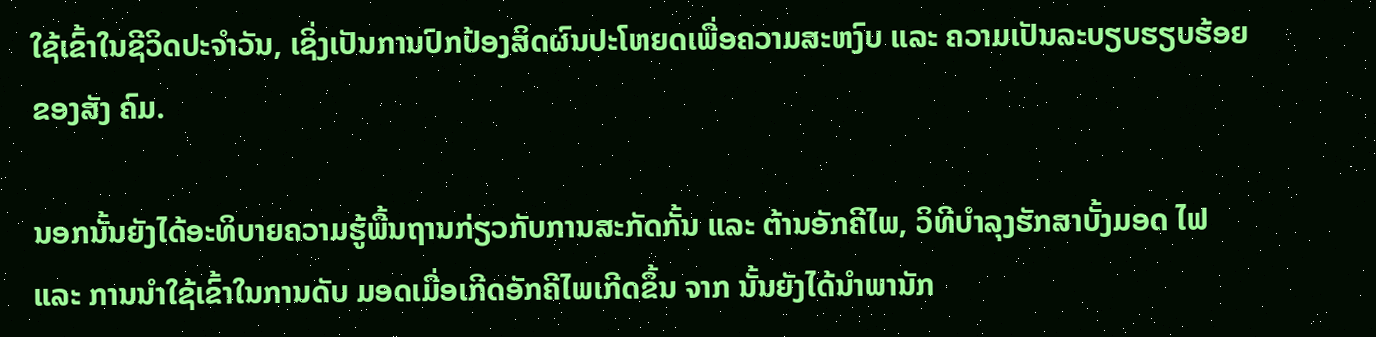ໃຊ້ເຂົ້າໃນຊີວິດປະຈໍາວັນ, ເຊິ່ງເປັນການປົກປ້ອງສິດຜົນປະໂຫຍດເພື່ອຄວາມສະຫງົບ ແລະ ຄວາມເປັນລະບຽບຮຽບຮ້ອຍຂອງສັງ ຄົມ.

ນອກນັ້ນຍັງໄດ້ອະທິບາຍຄວາມຮູ້ພື້ນຖານກ່ຽວກັບການສະກັດກັ້ນ ແລະ ຕ້ານອັກຄີໄພ, ວິທີບໍາລຸງຮັກສາບັ້ງມອດ ໄຟ ແລະ ການນໍາໃຊ້ເຂົ້າໃນການດັບ ມອດເມື່ອເກີດອັກຄີໄພເກີດຂຶ້ນ ຈາກ ນັ້ນຍັງໄດ້ນໍາພານັກ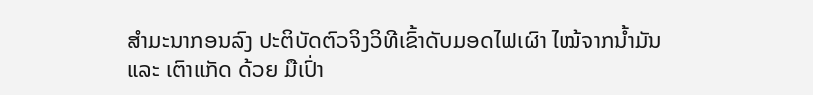ສໍາມະນາກອນລົງ ປະຕິບັດຕົວຈິງວິທີເຂົ້າດັບມອດໄຟເຜົາ ໄໝ້ຈາກນໍ້າມັນ ແລະ ເຕົາແກັດ ດ້ວຍ ມືເປົ່າ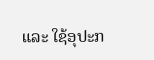ແລະ ໃຊ້ອຸປະກ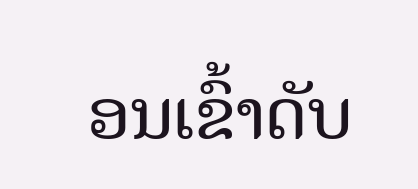ອນເຂົ້າດັບ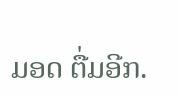ມອດ ຕື່ມອີກ.